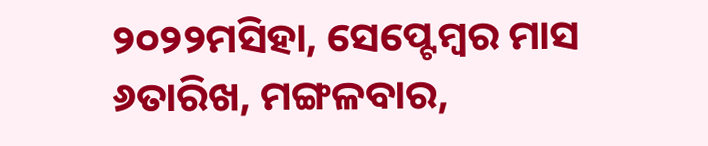୨୦୨୨ମସିହା, ସେପ୍ଟେମ୍ବର ମାସ ୬ତାରିଖ, ମଙ୍ଗଳବାର,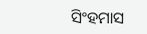ସିଂହମାସ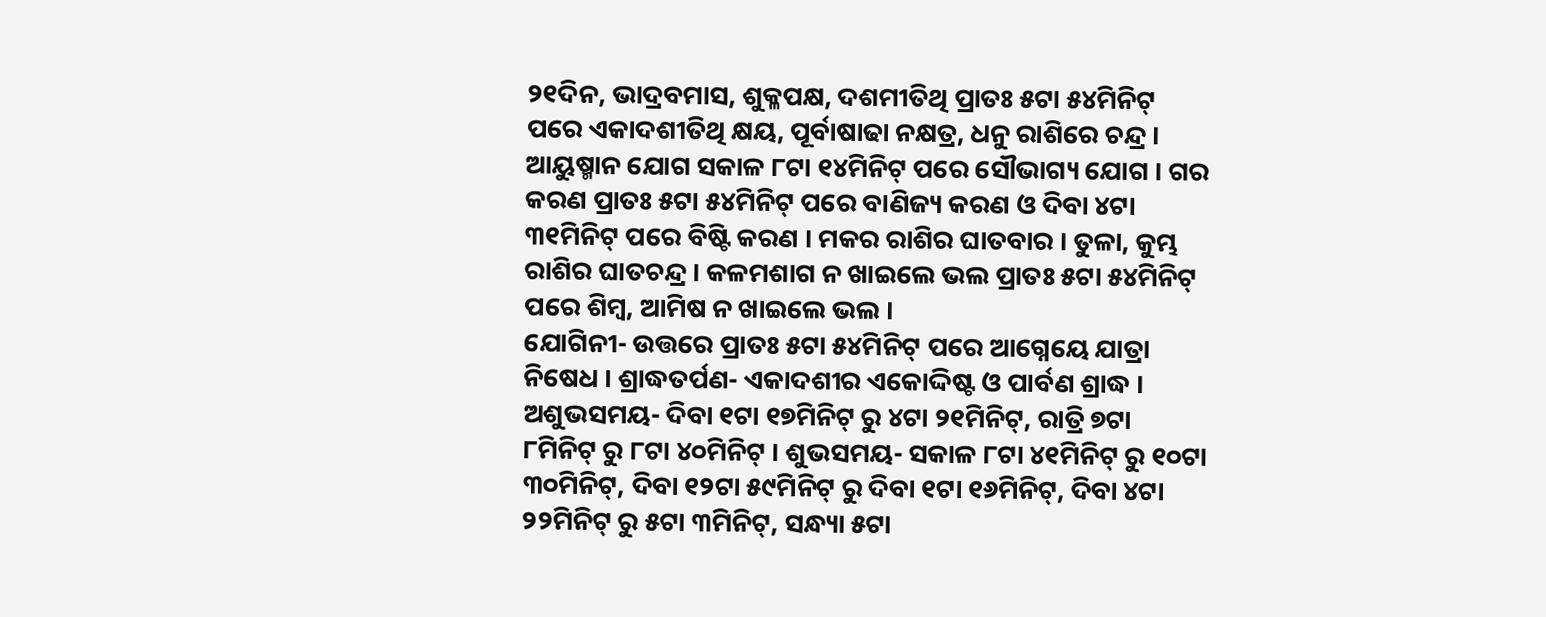୨୧ଦିନ, ଭାଦ୍ରବମାସ, ଶୁକ୍ଳପକ୍ଷ, ଦଶମୀତିଥି ପ୍ରାତଃ ୫ଟା ୫୪ମିନିଟ୍ ପରେ ଏକାଦଶୀତିଥି କ୍ଷୟ, ପୂର୍ବାଷାଢା ନକ୍ଷତ୍ର, ଧନୁ ରାଶିରେ ଚନ୍ଦ୍ର । ଆୟୁଷ୍ମାନ ଯୋଗ ସକାଳ ୮ଟା ୧୪ମିନିଟ୍ ପରେ ସୌଭାଗ୍ୟ ଯୋଗ । ଗର କରଣ ପ୍ରାତଃ ୫ଟା ୫୪ମିନିଟ୍ ପରେ ବାଣିଜ୍ୟ କରଣ ଓ ଦିବା ୪ଟା ୩୧ମିନିଟ୍ ପରେ ବିଷ୍ଟି କରଣ । ମକର ରାଶିର ଘାତବାର । ତୁଳା, କୁମ୍ଭ ରାଶିର ଘାତଚନ୍ଦ୍ର । କଳମଶାଗ ନ ଖାଇଲେ ଭଲ ପ୍ରାତଃ ୫ଟା ୫୪ମିନିଟ୍ ପରେ ଶିମ୍ବ, ଆମିଷ ନ ଖାଇଲେ ଭଲ ।
ଯୋଗିନୀ- ଉତ୍ତରେ ପ୍ରାତଃ ୫ଟା ୫୪ମିନିଟ୍ ପରେ ଆଗ୍ନେୟେ ଯାତ୍ରା ନିଷେଧ । ଶ୍ରାଦ୍ଧତର୍ପଣ- ଏକାଦଶୀର ଏକୋଦ୍ଦିଷ୍ଟ ଓ ପାର୍ବଣ ଶ୍ରାଦ୍ଧ । ଅଶୁଭସମୟ- ଦିବା ୧ଟା ୧୭ମିନିଟ୍ ରୁ ୪ଟା ୨୧ମିନିଟ୍, ରାତ୍ରି ୭ଟା ୮ମିନିଟ୍ ରୁ ୮ଟା ୪୦ମିନିଟ୍ । ଶୁଭସମୟ- ସକାଳ ୮ଟା ୪୧ମିନିଟ୍ ରୁ ୧୦ଟା ୩୦ମିନିଟ୍, ଦିବା ୧୨ଟା ୫୯ମିନିଟ୍ ରୁ ଦିବା ୧ଟା ୧୬ମିନିଟ୍, ଦିବା ୪ଟା ୨୨ମିନିଟ୍ ରୁ ୫ଟା ୩ମିନିଟ୍, ସନ୍ଧ୍ୟା ୫ଟା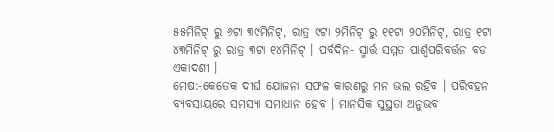୫୫ମିନିଟ୍ ରୁ ୬ଟା ୩୯ମିନିଟ୍, ରାତ୍ର ୯ଟା ୨ମିନିଟ୍ ରୁ ୧୧ଟା ୨୦ମିନିଟ୍, ରାତ୍ର ୧ଟା ୪୩ମିନିଟ୍ ରୁ ରାତ୍ର ୩ଟା ୧୪ମିନିଟ୍ । ପର୍ବଦିନ- ସ୍ମାର୍ତ୍ତ ସମ୍ମତ ପାର୍ଶ୍ଵପରିବର୍ତ୍ତନ ବଡ ଏକାଦଶୀ ।
ମେଷ:-କେତେକ ଦୀର୍ଘ ଯୋଜନା ସଫଳ କାରଣରୁ ମନ ଭଲ ରହିବ । ପରିବହନ ବ୍ୟବସାୟରେ ସମସ୍ୟା ସମାଧାନ ହେବ । ମାନସିକ ସୁସ୍ଥତା ଅନୁଭବ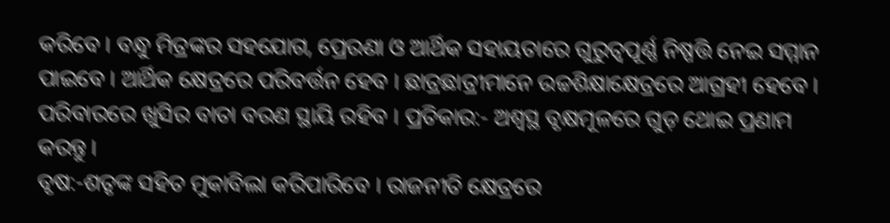କରିବେ । ବନ୍ଧୁ ମିତ୍ରଙ୍କର ସହଯୋଗ, ପ୍ରେରଣା ଓ ଆର୍ଥିକ ସହାୟତାରେ ଗୁରୁତ୍ୱପୂର୍ଣ୍ଣ ନିଷ୍ପତ୍ତି ନେଇ ସମ୍ମାନ ପାଇବେ । ଆର୍ଥିକ କ୍ଷେତ୍ରରେ ପରିବର୍ତ୍ତନ ହେବ । ଛାତ୍ରଛାତ୍ରୀମାନେ ଉଚ୍ଚଶିକ୍ଷାକ୍ଷେତ୍ରରେ ଆଗ୍ରହୀ ହେବେ । ପରିବାରରେ ଖୁସିର ବାତା ବରଣ ସ୍ଥାୟି ରହିବ । ପ୍ରତିକାର:- ଅଶ୍ୱସ୍ଥ ବୃକ୍ଷମୂଳରେ ଗୁଡ଼ ଥୋଇ ପ୍ରଣାମ କରନ୍ତୁ ।
ବୃଷ:-ଶତୃଙ୍କ ସହିତ ମୁକାବିଲା କରିପାରିବେ । ରାଜନୀତି କ୍ଷେତ୍ରରେ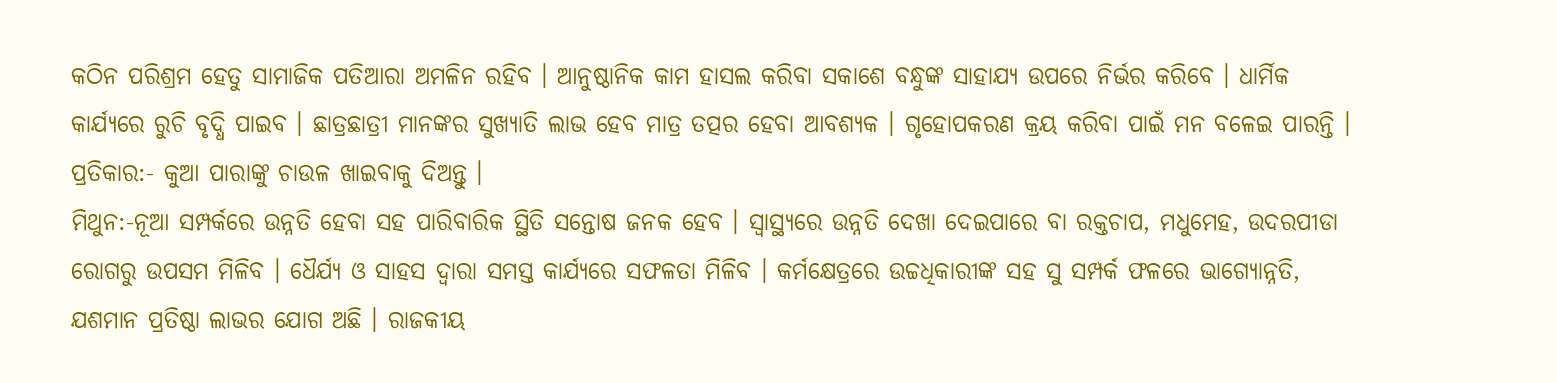କଠିନ ପରିଶ୍ରମ ହେତୁ ସାମାଜିକ ପତିଆରା ଅମଳିନ ରହିବ । ଆନୁଷ୍ଠାନିକ କାମ ହାସଲ କରିବା ସକାଶେ ବନ୍ଧୁଙ୍କ ସାହାଯ୍ୟ ଉପରେ ନିର୍ଭର କରିବେ । ଧାର୍ମିକ କାର୍ଯ୍ୟରେ ରୁଚି ବୃଦ୍ଧି ପାଇବ । ଛାତ୍ରଛାତ୍ରୀ ମାନଙ୍କର ସୁଖ୍ୟାତି ଲାଭ ହେବ ମାତ୍ର ତତ୍ପର ହେବା ଆବଶ୍ୟକ । ଗୃହୋପକରଣ କ୍ରୟ କରିବା ପାଇଁ ମନ ବଳେଇ ପାରନ୍ତି । ପ୍ରତିକାର:- କୁଆ ପାରାଙ୍କୁ ଚାଉଳ ଖାଇବାକୁ ଦିଅନ୍ତୁ ।
ମିଥୁନ:-ନୂଆ ସମ୍ପର୍କରେ ଉନ୍ନତି ହେବା ସହ ପାରିବାରିକ ସ୍ଥିତି ସନ୍ତୋଷ ଜନକ ହେବ । ସ୍ଵାସ୍ଥ୍ୟରେ ଉନ୍ନତି ଦେଖା ଦେଇପାରେ ବା ରକ୍ତଚାପ, ମଧୁମେହ, ଉଦରପୀଡା ରୋଗରୁ ଉପସମ ମିଳିବ । ଧୈର୍ଯ୍ୟ ଓ ସାହସ ଦ୍ଵାରା ସମସ୍ତ କାର୍ଯ୍ୟରେ ସଫଳତା ମିଳିବ । କର୍ମକ୍ଷେତ୍ରରେ ଉଚ୍ଚଧିକାରୀଙ୍କ ସହ ସୁ ସମ୍ପର୍କ ଫଳରେ ଭାଗ୍ୟୋନ୍ନତି, ଯଶମାନ ପ୍ରତିଷ୍ଠା ଲାଭର ଯୋଗ ଅଛି । ରାଜକୀୟ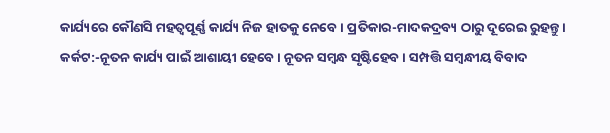କାର୍ଯ୍ୟରେ କୌଣସି ମହତ୍ଵପୂର୍ଣ୍ଣ କାର୍ଯ୍ୟ ନିଜ ହାତକୁ ନେବେ । ପ୍ରତିକାର-ମାଦକଦ୍ରବ୍ୟ ଠାରୁ ଦୂରେଇ ରୁହନ୍ତୁ ।
କର୍କଟ:-ନୂତନ କାର୍ଯ୍ୟ ପାଇଁ ଆଶାୟୀ ହେବେ । ନୂତନ ସମ୍ବନ୍ଧ ସୃଷ୍ଟିହେବ । ସମ୍ପତ୍ତି ସମ୍ବନ୍ଧୀୟ ବିବାଦ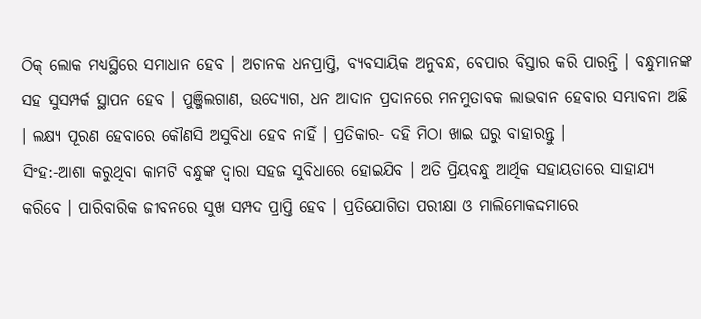ଠିକ୍ ଲୋକ ମଧ୍ୟସ୍ଥିରେ ସମାଧାନ ହେବ । ଅଚାନକ ଧନପ୍ରାପ୍ତି, ବ୍ୟବସାୟିକ ଅନୁବନ୍ଧ, ବେପାର ବିସ୍ତାର କରି ପାରନ୍ତି । ବନ୍ଧୁମାନଙ୍କ ସହ ସୁସମ୍ପର୍କ ସ୍ଥାପନ ହେବ । ପୁଞ୍ଜିଲଗାଣ, ଉଦ୍ୟୋଗ, ଧନ ଆଦାନ ପ୍ରଦାନରେ ମନମୁତାବକ ଲାଭବାନ ହେବାର ସମ୍ଭାବନା ଅଛି । ଲକ୍ଷ୍ୟ ପୂରଣ ହେବାରେ କୌଣସି ଅସୁବିଧା ହେବ ନାହିଁ । ପ୍ରତିକାର- ଦହି ମିଠା ଖାଇ ଘରୁ ବାହାରନ୍ତୁ ।
ସିଂହ:-ଆଶା କରୁଥିବା କାମଟି ବନ୍ଧୁଙ୍କ ଦ୍ଵାରା ସହଜ ସୁବିଧାରେ ହୋଇଯିବ । ଅତି ପ୍ରିୟବନ୍ଧୁ ଆର୍ଥିକ ସହାୟତାରେ ସାହାଯ୍ୟ କରିବେ । ପାରିବାରିକ ଜୀବନରେ ସୁଖ ସମ୍ପଦ ପ୍ରାପ୍ତି ହେବ । ପ୍ରତିଯୋଗିତା ପରୀକ୍ଷା ଓ ମାଲିମୋକଦ୍ଦମାରେ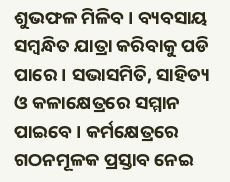ଶୁଭଫଳ ମିଳିବ । ବ୍ୟବସାୟ ସମ୍ବନ୍ଧିତ ଯାତ୍ରା କରିବାକୁ ପଡି ପାରେ । ସଭାସମିତି, ସାହିତ୍ୟ ଓ କଳାକ୍ଷେତ୍ରରେ ସମ୍ମାନ ପାଇବେ । କର୍ମକ୍ଷେତ୍ରରେ ଗଠନମୂଳକ ପ୍ରସ୍ତାବ ନେଇ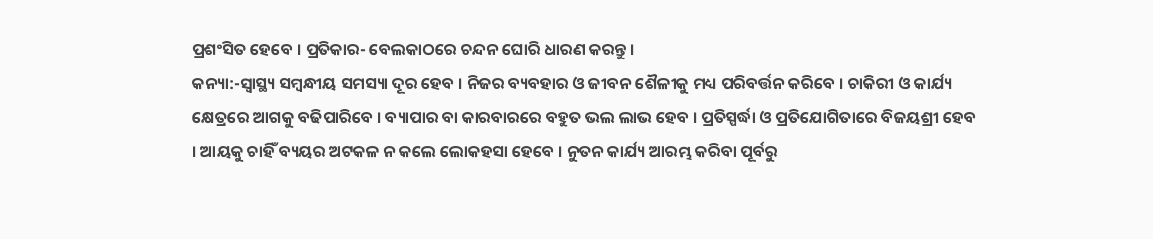ପ୍ରଶଂସିତ ହେବେ । ପ୍ରତିକାର- ବେଲକାଠରେ ଚନ୍ଦନ ଘୋରି ଧାରଣ କରନ୍ତୁ ।
କନ୍ୟା:-ସ୍ୱାସ୍ଥ୍ୟ ସମ୍ବନ୍ଧୀୟ ସମସ୍ୟା ଦୂର ହେବ । ନିଜର ବ୍ୟବହାର ଓ ଜୀବନ ଶୈଳୀକୁ ମଧ୍ୟ ପରିବର୍ତ୍ତନ କରିବେ । ଚାକିରୀ ଓ କାର୍ଯ୍ୟ କ୍ଷେତ୍ରରେ ଆଗକୁ ବଢିପାରିବେ । ବ୍ୟାପାର ବା କାରବାରରେ ବହୁତ ଭଲ ଲାଭ ହେବ । ପ୍ରତିସ୍ପର୍ଦ୍ଧା ଓ ପ୍ରତିଯୋଗିତାରେ ବିଜୟଶ୍ରୀ ହେବ । ଆୟକୁ ଚାହିଁ ବ୍ୟୟର ଅଟକଳ ନ କଲେ ଲୋକହସା ହେବେ । ନୁତନ କାର୍ଯ୍ୟ ଆରମ୍ଭ କରିବା ପୂର୍ବରୁ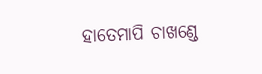ହାତେମାପି ଚାଖଣ୍ଡେ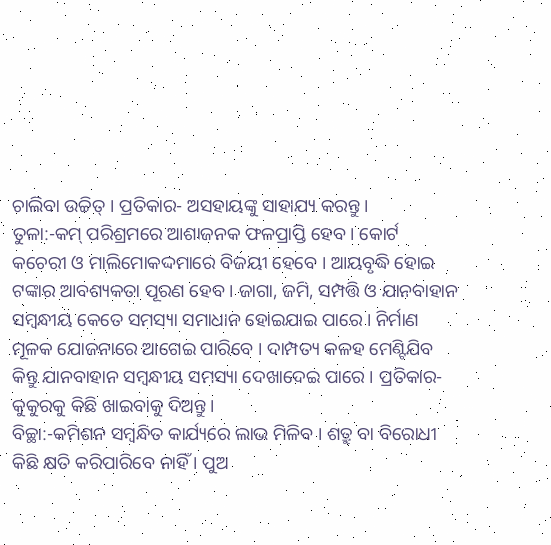ଚାଲିବା ଉଚ୍ଚିତ୍ । ପ୍ରତିକାର- ଅସହାୟଙ୍କୁ ସାହାଯ୍ୟ କରନ୍ତୁ ।
ତୁଳା:-କମ୍ ପରିଶ୍ରମରେ ଆଶାଜନକ ଫଳପ୍ରାପ୍ତି ହେବ । କୋର୍ଟ କଚେରୀ ଓ ମାଲିମୋକଦ୍ଦମାରେ ବିଜୟୀ ହେବେ । ଆୟବୃଦ୍ଧି ହୋଇ ଟଙ୍କାର ଆବଶ୍ୟକତା ପୂରଣ ହେବ । ଜାଗା, ଜମି, ସମ୍ପତ୍ତି ଓ ଯାନବାହାନ ସମ୍ବନ୍ଧୀୟ କେତେ ସମସ୍ୟା ସମାଧାନ ହୋଇଯାଇ ପାରେ । ନିର୍ମାଣ ମୂଳକ ଯୋଜନାରେ ଆଗେଇ ପାରିବେ । ଦାମ୍ପତ୍ୟ କଳହ ମେଣ୍ଟିଯିବ କିନ୍ତୁ ଯାନବାହାନ ସମ୍ବନ୍ଧୀୟ ସମସ୍ୟା ଦେଖାଦେଇ ପାରେ । ପ୍ରତିକାର- କୁକୁରକୁ କିଛି ଖାଇବାକୁ ଦିଅନ୍ତୁ ।
ବିଚ୍ଛା:-କମିଶନ ସମ୍ବନ୍ଧିତ କାର୍ଯ୍ୟରେ ଲାଭ ମିଳିବ । ଶତ୍ରୁ ବା ବିରୋଧୀ କିଛି କ୍ଷତି କରିପାରିବେ ନାହିଁ । ପୁଅ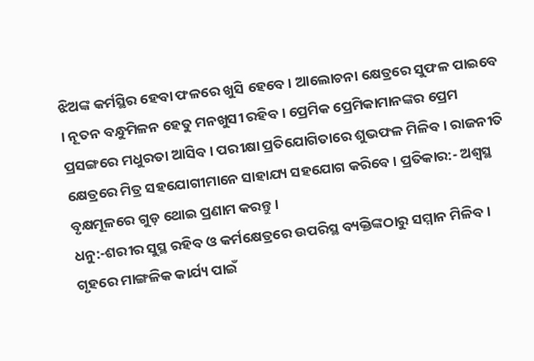ଝିଅଙ୍କ କର୍ମସ୍ଥିର ହେବା ଫଳରେ ଖୁସି ହେବେ । ଆଲୋଚନା କ୍ଷେତ୍ରରେ ସୁଫଳ ପାଇବେ । ନୂତନ ବନ୍ଧୁମିଳନ ହେତୁ ମନଖୁସୀ ରହିବ । ପ୍ରେମିକ ପ୍ରେମିକାମାନଙ୍କର ପ୍ରେମ ପ୍ରସଙ୍ଗରେ ମଧୁରତା ଆସିବ । ପରୀକ୍ଷା ପ୍ରତିଯୋଗିତାରେ ଶୁଭଫଳ ମିଳିବ । ରାଜନୀତି କ୍ଷେତ୍ରରେ ମିତ୍ର ସହଯୋଗୀମାନେ ସାହାଯ୍ୟ ସହଯୋଗ କରିବେ । ପ୍ରତିକାର:- ଅଶ୍ୱସ୍ଥ ବୃକ୍ଷମୂଳରେ ଗୁଡ଼ ଥୋଇ ପ୍ରଣାମ କରନ୍ତୁ ।
ଧନୁ:-ଶରୀର ସୁସ୍ଥ ରହିବ ଓ କର୍ମକ୍ଷେତ୍ରରେ ଉପରିସ୍ଥ ବ୍ୟକ୍ତିଙ୍କଠାରୁ ସମ୍ମାନ ମିଳିବ । ଗୃହରେ ମାଙ୍ଗଳିକ କାର୍ଯ୍ୟ ପାଇଁ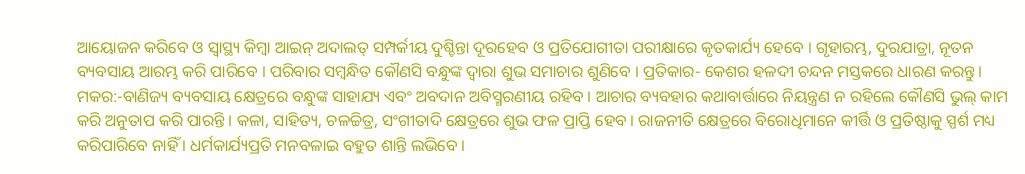ଆୟୋଜନ କରିବେ ଓ ସ୍ୱାସ୍ଥ୍ୟ କିମ୍ବା ଆଇନ୍ ଅଦାଲତ୍ ସମ୍ପର୍କୀୟ ଦୁଶ୍ଚିନ୍ତା ଦୂରହେବ ଓ ପ୍ରତିଯୋଗୀତା ପରୀକ୍ଷାରେ କୃତକାର୍ଯ୍ୟ ହେବେ । ଗୃହାରମ୍ଭ, ଦୁରଯାତ୍ରା, ନୂତନ ବ୍ୟବସାୟ ଆରମ୍ଭ କରି ପାରିବେ । ପରିବାର ସମ୍ବନ୍ଧିତ କୌଣସି ବନ୍ଧୁଙ୍କ ଦ୍ଵାରା ଶୁଭ ସମାଚାର ଶୁଣିବେ । ପ୍ରତିକାର- କେଶର ହଳଦୀ ଚନ୍ଦନ ମସ୍ତକରେ ଧାରଣ କରନ୍ତୁ ।
ମକର:-ବାଣିଜ୍ୟ ବ୍ୟବସାୟ କ୍ଷେତ୍ରରେ ବନ୍ଧୁଙ୍କ ସାହାଯ୍ୟ ଏବଂ ଅବଦାନ ଅବିସ୍ମରଣୀୟ ରହିବ । ଆଚାର ବ୍ୟବହାର କଥାବାର୍ତ୍ତାରେ ନିୟନ୍ତ୍ରଣ ନ ରହିଲେ କୌଣସି ଭୁଲ୍ କାମ କରି ଅନୁତାପ କରି ପାରନ୍ତି । କଳା, ସାହିତ୍ୟ, ଚଳଚ୍ଚିତ୍ର, ସଂଗୀତାଦି କ୍ଷେତ୍ରରେ ଶୁଭ ଫଳ ପ୍ରାପ୍ତି ହେବ । ରାଜନୀତି କ୍ଷେତ୍ରରେ ବିରୋଧିମାନେ କୀର୍ତ୍ତି ଓ ପ୍ରତିଷ୍ଠାକୁ ସ୍ପର୍ଶ ମଧ୍ୟ କରିପାରିବେ ନାହିଁ । ଧର୍ମକାର୍ଯ୍ୟପ୍ରତି ମନବଳାଇ ବହୁତ ଶାନ୍ତି ଲଭିବେ ।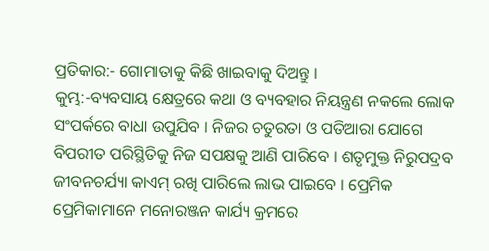ପ୍ରତିକାର:- ଗୋମାତାକୁ କିଛି ଖାଇବାକୁ ଦିଅନ୍ତୁ ।
କୁମ୍ଭ:-ବ୍ୟବସାୟ କ୍ଷେତ୍ରରେ କଥା ଓ ବ୍ୟବହାର ନିୟନ୍ତ୍ରଣ ନକଲେ ଲୋକ ସଂପର୍କରେ ବାଧା ଉପୁଯିବ । ନିଜର ଚତୁରତା ଓ ପତିଆରା ଯୋଗେ ବିପରୀତ ପରିସ୍ଥିତିକୁ ନିଜ ସପକ୍ଷକୁ ଆଣି ପାରିବେ । ଶତୃମୁକ୍ତ ନିରୁପଦ୍ରବ ଜୀବନଚର୍ଯ୍ୟା କାଏମ୍ ରଖି ପାରିଲେ ଲାଭ ପାଇବେ । ପ୍ରେମିକ ପ୍ରେମିକାମାନେ ମନୋରଞ୍ଜନ କାର୍ଯ୍ୟ କ୍ରମରେ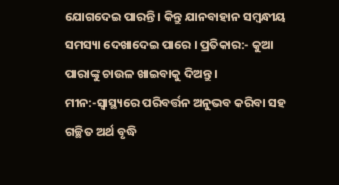ଯୋଗଦେଇ ପାରନ୍ତି । କିନ୍ତୁ ଯାନବାହାନ ସମ୍ବନ୍ଧୀୟ ସମସ୍ୟା ଦେଖାଦେଇ ପାରେ । ପ୍ରତିକାର:- କୁଆ ପାରାଙ୍କୁ ଚାଉଳ ଖାଇବାକୁ ଦିଅନ୍ତୁ ।
ମୀନ:-ସ୍ଵାସ୍ଥ୍ୟରେ ପରିବର୍ତ୍ତନ ଅନୁଭବ କରିବା ସହ ଗଚ୍ଛିତ ଅର୍ଥ ବୃଦ୍ଧି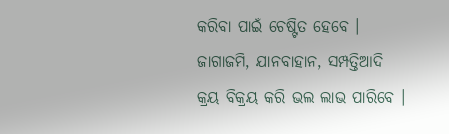କରିବା ପାଇଁ ଚେଷ୍ଟିତ ହେବେ । ଜାଗାଜମି, ଯାନବାହାନ, ସମ୍ପତ୍ତିଆଦି କ୍ରୟ ବିକ୍ରୟ କରି ଭଲ ଲାଭ ପାରିବେ ।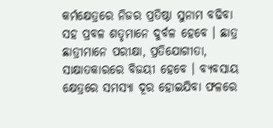କର୍ମକ୍ଷେତ୍ରରେ ନିଜର ପ୍ରତିଷ୍ଠା ସୁନାମ ବଢିବା ସହ ପ୍ରବଳ ଶତୃମାନେ ଦୁର୍ବଳ ହେବେ । ଛାତ୍ର ଛାତ୍ରୀମାନେ ପରୀକ୍ଷା, ପ୍ରତିଯୋଗୀତା, ସାକ୍ଷାତକାରରେ ବିଜୟୀ ହେବେ । ବ୍ୟବସାୟ କ୍ଷେତ୍ରରେ ସମସ୍ୟା ଦୂର ହୋଇଯିବା ଫଳରେ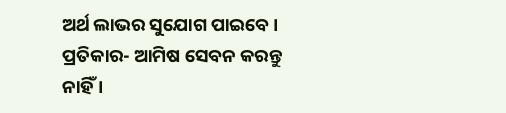ଅର୍ଥ ଲାଭର ସୁଯୋଗ ପାଇବେ । ପ୍ରତିକାର- ଆମିଷ ସେବନ କରନ୍ତୁ ନାହିଁ ।